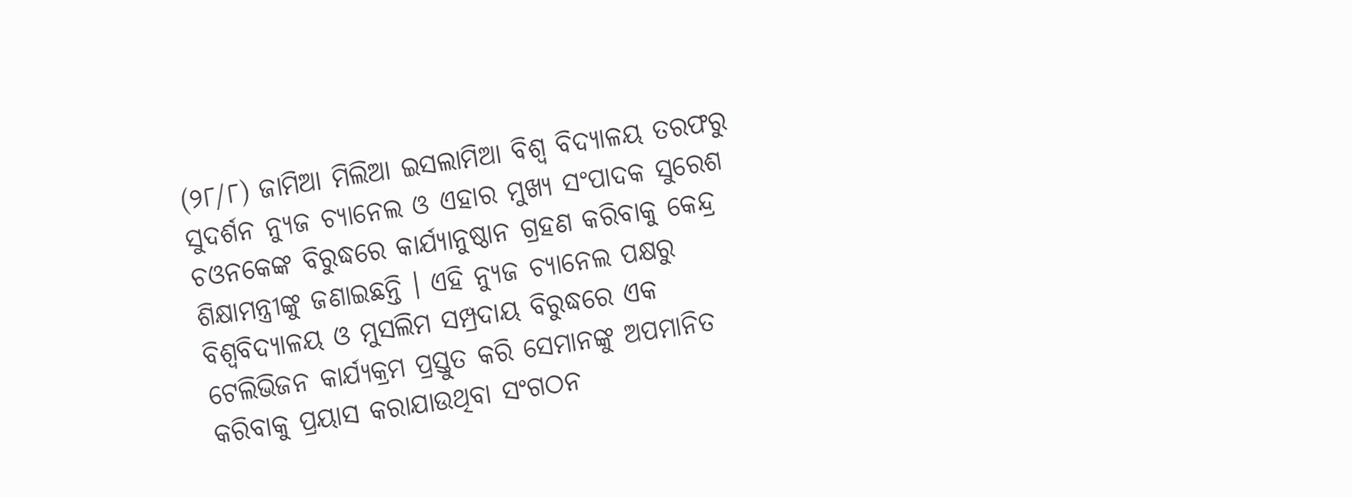(୨୮/୮) ଜାମିଆ ମିଲିଆ ଇସଲାମିଆ ବିଶ୍ୱ ବିଦ୍ୟାଳୟ ତରଫରୁ ସୁଦର୍ଶନ ନ୍ୟୁଜ ଚ୍ୟାନେଲ ଓ ଏହାର ମୁଖ୍ୟ ସଂପାଦକ ସୁରେଶ ଚଓନକେଙ୍କ ବିରୁଦ୍ଧରେ କାର୍ଯ୍ୟାନୁଷ୍ଠାନ ଗ୍ରହଣ କରିବାକୁ କେନ୍ଦ୍ର ଶିକ୍ଷାମନ୍ତ୍ରୀଙ୍କୁ ଜଣାଇଛନ୍ତି । ଏହି ନ୍ୟୁଜ ଚ୍ୟାନେଲ ପକ୍ଷରୁ ବିଶ୍ୱବିଦ୍ୟାଳୟ ଓ ମୁସଲିମ ସମ୍ପ୍ରଦାୟ ବିରୁଦ୍ଧରେ ଏକ ଟେଲିଭିଜନ କାର୍ଯ୍ୟକ୍ରମ ପ୍ରସ୍ତୁତ କରି ସେମାନଙ୍କୁ ଅପମାନିତ କରିବାକୁ ପ୍ରୟାସ କରାଯାଉଥିବା ସଂଗଠନ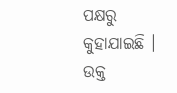ପକ୍ଷରୁ କୁହାଯାଇଛି । ଉକ୍ତ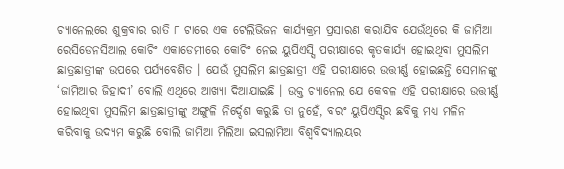ଚ୍ୟାନେଲରେ ଶୁକ୍ରବାର ରାତି ୮ ଟାରେ ଏକ ଟେଲିଭିଜନ କାର୍ଯ୍ୟକ୍ରମ ପ୍ରସାରଣ କରାଯିବ ଯେଉଁଥିରେ କି ଜାମିଆ ରେସିଡେନସିଆଲ କୋଚିଂ ଏକାଡେମୀରେ କୋଚିଂ ନେଇ ୟୁପିଏସ୍ସି ପରୀକ୍ଷାରେ କୃତକାର୍ଯ୍ୟ ହୋଇଥିବା ମୁସଲିମ ଛାତ୍ରଛାତ୍ରୀଙ୍କ ଉପରେ ପର୍ଯ୍ୟବେଶିତ । ଯେଉଁ ମୁସଲିମ ଛାତ୍ରଛାତ୍ରୀ ଏହି ପରୀକ୍ଷାରେ ଉତ୍ତୀର୍ଣ୍ଣ ହୋଇଛନ୍ତି ସେମାନଙ୍କୁ ‘ଜାମିଆର ଜିହାଦୀ’ ବୋଲି ଏଥିରେ ଆଖ୍ୟା ଦିଆଯାଇଛି । ଉକ୍ତ ଚ୍ୟାନେଲ ଯେ କେବଳ ଏହି ପରୀକ୍ଷାରେ ଉତ୍ତୀର୍ଣ୍ଣ ହୋଇଥିବା ମୁସଲିମ ଛାତ୍ରଛାତ୍ରୀଙ୍କୁ ଅଙ୍ଗୁଳି ନିର୍ଦ୍ଦେଶ କରୁଛି ତା ନୁହେଁ, ବରଂ ୟୁପିଏସ୍ସିର ଛବିକୁ ମଧ୍ୟ ମଳିନ କରିବାକୁ ଉଦ୍ୟମ କରୁଛି ବୋଲି ଜାମିଆ ମିଲିଆ ଇସଲାମିଆ ବିଶ୍ୱବିଦ୍ୟାଲୟର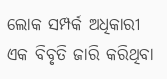ଲୋକ ସମ୍ପର୍କ ଅଧିକାରୀ ଏକ ବିବୃତି ଜାରି କରିଥିବା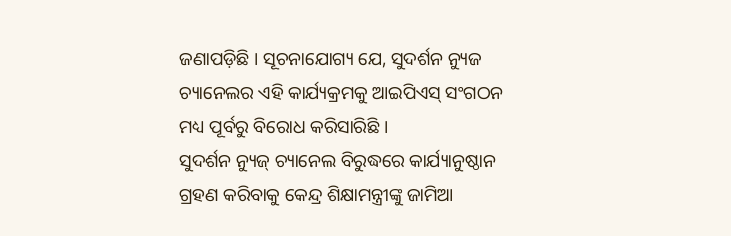ଜଣାପଡ଼ିଛି । ସୂଚନାଯୋଗ୍ୟ ଯେ, ସୁଦର୍ଶନ ନ୍ୟୁଜ ଚ୍ୟାନେଲର ଏହି କାର୍ଯ୍ୟକ୍ରମକୁ ଆଇପିଏସ୍ ସଂଗଠନ ମଧ୍ୟ ପୂର୍ବରୁ ବିରୋଧ କରିସାରିଛି ।
ସୁଦର୍ଶନ ନ୍ୟୁଜ୍ ଚ୍ୟାନେଲ ବିରୁଦ୍ଧରେ କାର୍ଯ୍ୟାନୁଷ୍ଠାନ ଗ୍ରହଣ କରିବାକୁ କେନ୍ଦ୍ର ଶିକ୍ଷାମନ୍ତ୍ରୀଙ୍କୁ ଜାମିଆ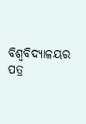ବିଶ୍ୱବିଦ୍ୟାଳୟର ପତ୍ର